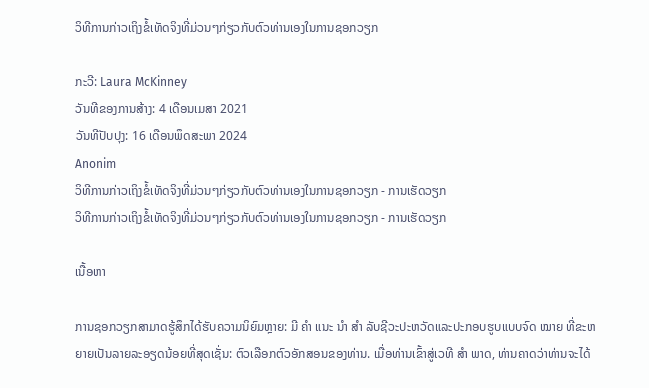ວິທີການກ່າວເຖິງຂໍ້ເທັດຈິງທີ່ມ່ວນໆກ່ຽວກັບຕົວທ່ານເອງໃນການຊອກວຽກ

ກະວີ: Laura McKinney
ວັນທີຂອງການສ້າງ: 4 ເດືອນເມສາ 2021
ວັນທີປັບປຸງ: 16 ເດືອນພຶດສະພາ 2024
Anonim
ວິທີການກ່າວເຖິງຂໍ້ເທັດຈິງທີ່ມ່ວນໆກ່ຽວກັບຕົວທ່ານເອງໃນການຊອກວຽກ - ການເຮັດວຽກ
ວິທີການກ່າວເຖິງຂໍ້ເທັດຈິງທີ່ມ່ວນໆກ່ຽວກັບຕົວທ່ານເອງໃນການຊອກວຽກ - ການເຮັດວຽກ

ເນື້ອຫາ

ການຊອກວຽກສາມາດຮູ້ສຶກໄດ້ຮັບຄວາມນິຍົມຫຼາຍ: ມີ ຄຳ ແນະ ນຳ ສຳ ລັບຊີວະປະຫວັດແລະປະກອບຮູບແບບຈົດ ໝາຍ ທີ່ຂະຫຍາຍເປັນລາຍລະອຽດນ້ອຍທີ່ສຸດເຊັ່ນ: ຕົວເລືອກຕົວອັກສອນຂອງທ່ານ. ເມື່ອທ່ານເຂົ້າສູ່ເວທີ ສຳ ພາດ, ທ່ານຄາດວ່າທ່ານຈະໄດ້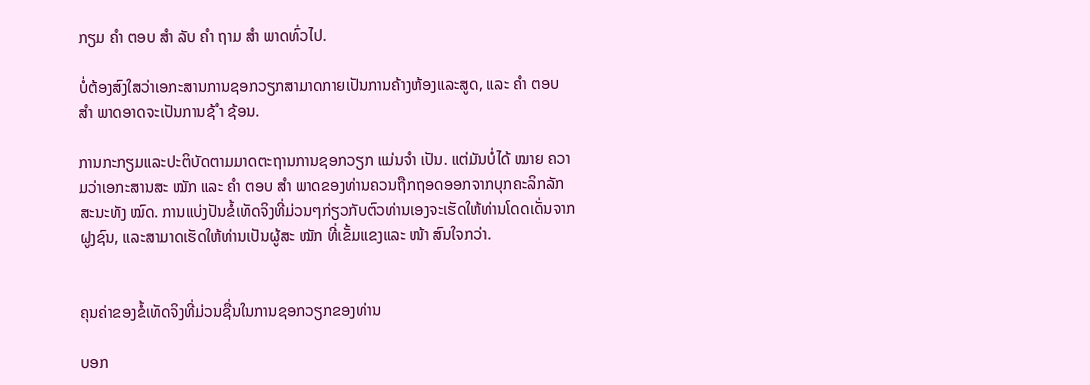ກຽມ ຄຳ ຕອບ ສຳ ລັບ ຄຳ ຖາມ ສຳ ພາດທົ່ວໄປ.

ບໍ່ຕ້ອງສົງໃສວ່າເອກະສານການຊອກວຽກສາມາດກາຍເປັນການຄ້າງຫ້ອງແລະສູດ, ແລະ ຄຳ ຕອບ ສຳ ພາດອາດຈະເປັນການຊ້ ຳ ຊ້ອນ.

ການກະກຽມແລະປະຕິບັດຕາມມາດຕະຖານການຊອກວຽກ ແມ່ນຈຳ ເປັນ. ແຕ່ມັນບໍ່ໄດ້ ໝາຍ ຄວາມວ່າເອກະສານສະ ໝັກ ແລະ ຄຳ ຕອບ ສຳ ພາດຂອງທ່ານຄວນຖືກຖອດອອກຈາກບຸກຄະລິກລັກສະນະທັງ ໝົດ. ການແບ່ງປັນຂໍ້ເທັດຈິງທີ່ມ່ວນໆກ່ຽວກັບຕົວທ່ານເອງຈະເຮັດໃຫ້ທ່ານໂດດເດັ່ນຈາກຝູງຊົນ, ແລະສາມາດເຮັດໃຫ້ທ່ານເປັນຜູ້ສະ ໝັກ ທີ່ເຂັ້ມແຂງແລະ ໜ້າ ສົນໃຈກວ່າ.


ຄຸນຄ່າຂອງຂໍ້ເທັດຈິງທີ່ມ່ວນຊື່ນໃນການຊອກວຽກຂອງທ່ານ

ບອກ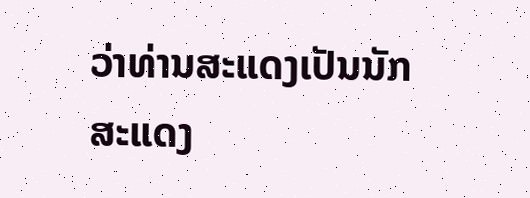ວ່າທ່ານສະແດງເປັນນັກສະແດງ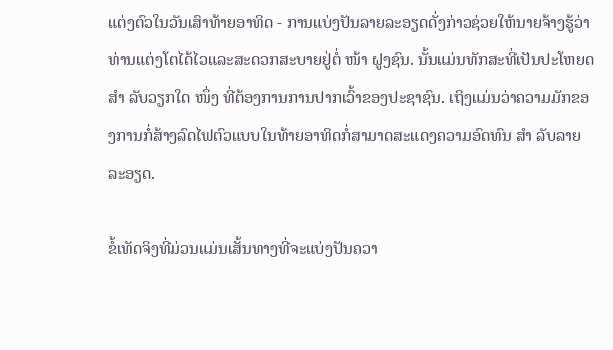ແຕ່ງຕົວໃນວັນເສົາທ້າຍອາທິດ - ການແບ່ງປັນລາຍລະອຽດດັ່ງກ່າວຊ່ວຍໃຫ້ນາຍຈ້າງຮູ້ວ່າທ່ານແຕ່ງໂຕໄດ້ໄວແລະສະດວກສະບາຍຢູ່ຕໍ່ ໜ້າ ຝູງຊົນ. ນັ້ນແມ່ນທັກສະທີ່ເປັນປະໂຫຍດ ສຳ ລັບວຽກໃດ ໜຶ່ງ ທີ່ຕ້ອງການການປາກເວົ້າຂອງປະຊາຊົນ. ເຖິງແມ່ນວ່າຄວາມມັກຂອງການກໍ່ສ້າງລົດໄຟຕົວແບບໃນທ້າຍອາທິດກໍ່ສາມາດສະແດງຄວາມອົດທົນ ສຳ ລັບລາຍລະອຽດ.

ຂໍ້ເທັດຈິງທີ່ມ່ວນແມ່ນເສັ້ນທາງທີ່ຈະແບ່ງປັນຄວາ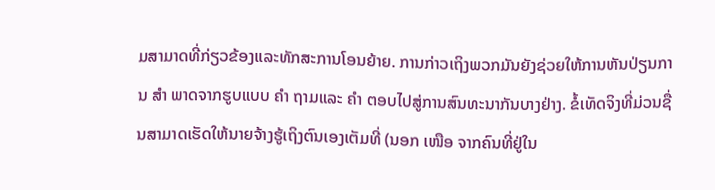ມສາມາດທີ່ກ່ຽວຂ້ອງແລະທັກສະການໂອນຍ້າຍ. ການກ່າວເຖິງພວກມັນຍັງຊ່ວຍໃຫ້ການຫັນປ່ຽນການ ສຳ ພາດຈາກຮູບແບບ ຄຳ ຖາມແລະ ຄຳ ຕອບໄປສູ່ການສົນທະນາກັນບາງຢ່າງ. ຂໍ້ເທັດຈິງທີ່ມ່ວນຊື່ນສາມາດເຮັດໃຫ້ນາຍຈ້າງຮູ້ເຖິງຕົນເອງເຕັມທີ່ (ນອກ ເໜືອ ຈາກຄົນທີ່ຢູ່ໃນ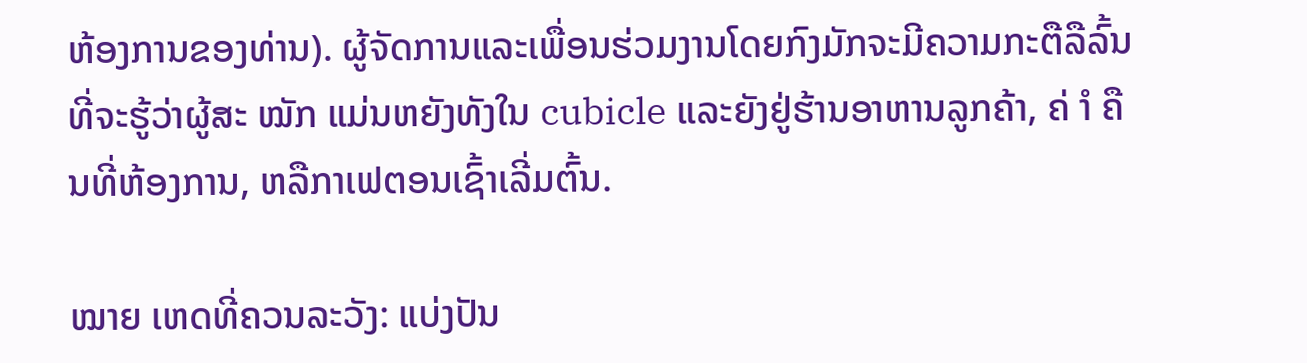ຫ້ອງການຂອງທ່ານ). ຜູ້ຈັດການແລະເພື່ອນຮ່ວມງານໂດຍກົງມັກຈະມີຄວາມກະຕືລືລົ້ນທີ່ຈະຮູ້ວ່າຜູ້ສະ ໝັກ ແມ່ນຫຍັງທັງໃນ cubicle ແລະຍັງຢູ່ຮ້ານອາຫານລູກຄ້າ, ຄ່ ຳ ຄືນທີ່ຫ້ອງການ, ຫລືກາເຟຕອນເຊົ້າເລີ່ມຕົ້ນ.

ໝາຍ ເຫດທີ່ຄວນລະວັງ: ແບ່ງປັນ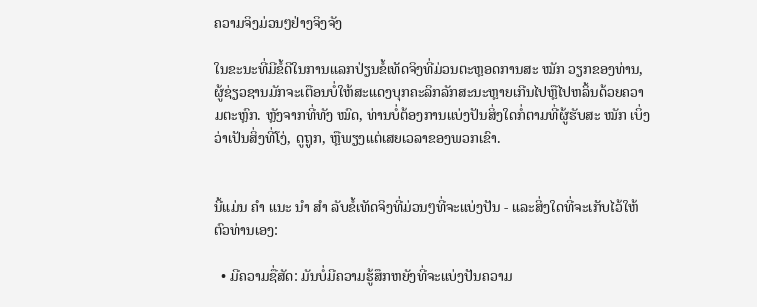ຄວາມຈິງມ່ວນໆຢ່າງຈິງຈັງ

ໃນຂະນະທີ່ມີຂໍ້ດີໃນການແລກປ່ຽນຂໍ້ເທັດຈິງທີ່ມ່ວນຕະຫຼອດການສະ ໝັກ ວຽກຂອງທ່ານ, ຜູ້ຊ່ຽວຊານມັກຈະເຕືອນບໍ່ໃຫ້ສະແດງບຸກຄະລິກລັກສະນະຫຼາຍເກີນໄປຫຼືໄປຫລິ້ນດ້ວຍຄວາມຕະຫຼົກ. ຫຼັງຈາກທີ່ທັງ ໝົດ, ທ່ານບໍ່ຕ້ອງການແບ່ງປັນສິ່ງໃດກໍ່ຕາມທີ່ຜູ້ຮັບສະ ໝັກ ເບິ່ງວ່າເປັນສິ່ງທີ່ໂງ່, ດູຖູກ, ຫຼືພຽງແຕ່ເສຍເວລາຂອງພວກເຂົາ.


ນີ້ແມ່ນ ຄຳ ແນະ ນຳ ສຳ ລັບຂໍ້ເທັດຈິງທີ່ມ່ວນໆທີ່ຈະແບ່ງປັນ - ແລະສິ່ງໃດທີ່ຈະເກັບໄວ້ໃຫ້ຕົວທ່ານເອງ:

  • ມີຄວາມຊື່ສັດ: ມັນບໍ່ມີຄວາມຮູ້ສຶກຫຍັງທີ່ຈະແບ່ງປັນຄວາມ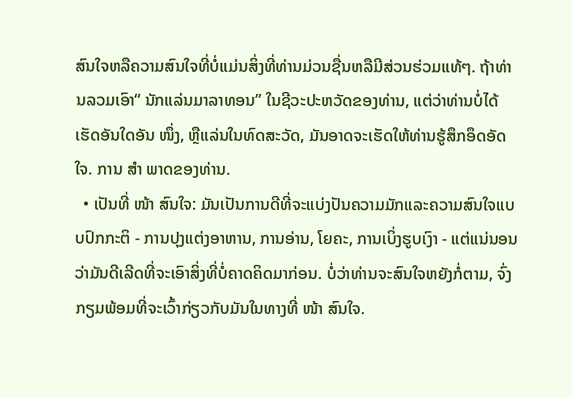ສົນໃຈຫລືຄວາມສົນໃຈທີ່ບໍ່ແມ່ນສິ່ງທີ່ທ່ານມ່ວນຊື່ນຫລືມີສ່ວນຮ່ວມແທ້ໆ. ຖ້າທ່ານລວມເອົາ“ ນັກແລ່ນມາລາທອນ” ໃນຊີວະປະຫວັດຂອງທ່ານ, ແຕ່ວ່າທ່ານບໍ່ໄດ້ເຮັດອັນໃດອັນ ໜຶ່ງ, ຫຼືແລ່ນໃນທົດສະວັດ, ມັນອາດຈະເຮັດໃຫ້ທ່ານຮູ້ສຶກອຶດອັດໃຈ. ການ ສຳ ພາດຂອງທ່ານ.
  • ເປັນທີ່ ໜ້າ ສົນໃຈ: ມັນເປັນການດີທີ່ຈະແບ່ງປັນຄວາມມັກແລະຄວາມສົນໃຈແບບປົກກະຕິ - ການປຸງແຕ່ງອາຫານ, ການອ່ານ, ໂຍຄະ, ການເບິ່ງຮູບເງົາ - ແຕ່ແນ່ນອນວ່າມັນດີເລີດທີ່ຈະເອົາສິ່ງທີ່ບໍ່ຄາດຄິດມາກ່ອນ. ບໍ່ວ່າທ່ານຈະສົນໃຈຫຍັງກໍ່ຕາມ, ຈົ່ງກຽມພ້ອມທີ່ຈະເວົ້າກ່ຽວກັບມັນໃນທາງທີ່ ໜ້າ ສົນໃຈ.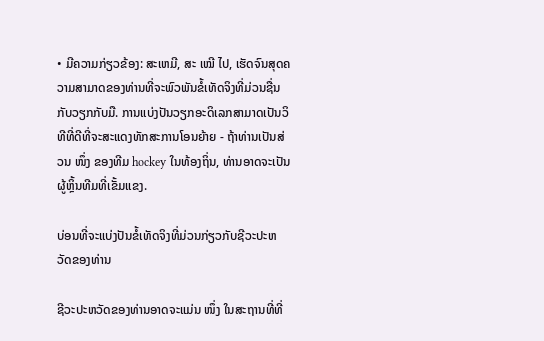• ມີຄວາມກ່ຽວຂ້ອງ: ສະເຫມີ, ສະ ເໝີ ໄປ, ເຮັດຈົນສຸດຄວາມສາມາດຂອງທ່ານທີ່ຈະພົວພັນຂໍ້ເທັດຈິງທີ່ມ່ວນຊື່ນກັບວຽກກັບມື. ການແບ່ງປັນວຽກອະດິເລກສາມາດເປັນວິທີທີ່ດີທີ່ຈະສະແດງທັກສະການໂອນຍ້າຍ - ຖ້າທ່ານເປັນສ່ວນ ໜຶ່ງ ຂອງທີມ hockey ໃນທ້ອງຖິ່ນ, ທ່ານອາດຈະເປັນຜູ້ຫຼິ້ນທີມທີ່ເຂັ້ມແຂງ.

ບ່ອນທີ່ຈະແບ່ງປັນຂໍ້ເທັດຈິງທີ່ມ່ວນກ່ຽວກັບຊີວະປະຫວັດຂອງທ່ານ

ຊີວະປະຫວັດຂອງທ່ານອາດຈະແມ່ນ ໜຶ່ງ ໃນສະຖານທີ່ທີ່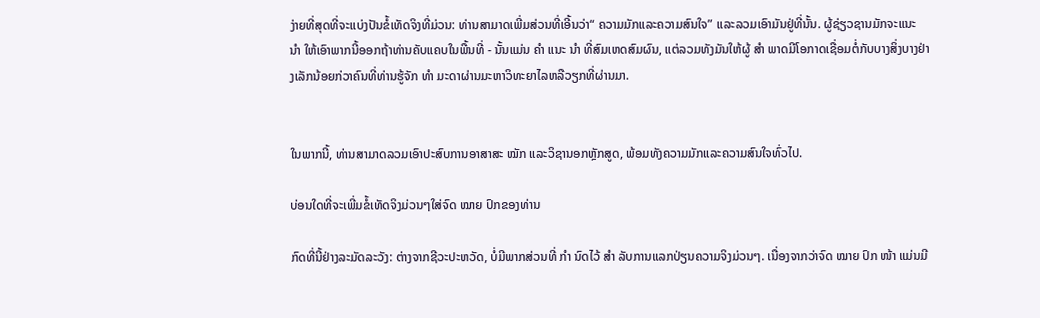ງ່າຍທີ່ສຸດທີ່ຈະແບ່ງປັນຂໍ້ເທັດຈິງທີ່ມ່ວນ: ທ່ານສາມາດເພີ່ມສ່ວນທີ່ເອີ້ນວ່າ“ ຄວາມມັກແລະຄວາມສົນໃຈ” ແລະລວມເອົາມັນຢູ່ທີ່ນັ້ນ. ຜູ້ຊ່ຽວຊານມັກຈະແນະ ນຳ ໃຫ້ເອົາພາກນີ້ອອກຖ້າທ່ານຄັບແຄບໃນພື້ນທີ່ - ນັ້ນແມ່ນ ຄຳ ແນະ ນຳ ທີ່ສົມເຫດສົມຜົນ, ແຕ່ລວມທັງມັນໃຫ້ຜູ້ ສຳ ພາດມີໂອກາດເຊື່ອມຕໍ່ກັບບາງສິ່ງບາງຢ່າງເລັກນ້ອຍກ່ວາຄົນທີ່ທ່ານຮູ້ຈັກ ທຳ ມະດາຜ່ານມະຫາວິທະຍາໄລຫລືວຽກທີ່ຜ່ານມາ.


ໃນພາກນີ້, ທ່ານສາມາດລວມເອົາປະສົບການອາສາສະ ໝັກ ແລະວິຊານອກຫຼັກສູດ, ພ້ອມທັງຄວາມມັກແລະຄວາມສົນໃຈທົ່ວໄປ.

ບ່ອນໃດທີ່ຈະເພີ່ມຂໍ້ເທັດຈິງມ່ວນໆໃສ່ຈົດ ໝາຍ ປົກຂອງທ່ານ

ກົດທີ່ນີ້ຢ່າງລະມັດລະວັງ: ຕ່າງຈາກຊີວະປະຫວັດ, ບໍ່ມີພາກສ່ວນທີ່ ກຳ ນົດໄວ້ ສຳ ລັບການແລກປ່ຽນຄວາມຈິງມ່ວນໆ. ເນື່ອງຈາກວ່າຈົດ ໝາຍ ປົກ ໜ້າ ແມ່ນມີ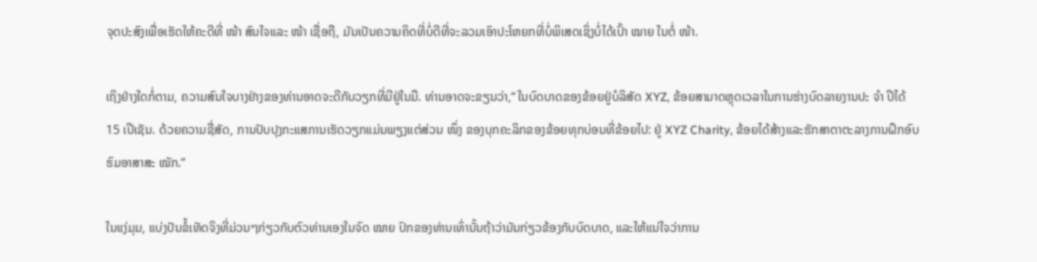ຈຸດປະສົງເພື່ອເຮັດໃຫ້ຄະດີທີ່ ໜ້າ ສົນໃຈແລະ ໜ້າ ເຊື່ອຖື, ມັນເປັນຄວາມຄິດທີ່ບໍ່ດີທີ່ຈະລວມເອົາປະໂຫຍກທີ່ບໍ່ພິເສດເຊິ່ງບໍ່ໄດ້ເປົ້າ ໝາຍ ໃນຕໍ່ ໜ້າ.

ເຖິງຢ່າງໃດກໍ່ຕາມ, ຄວາມສົນໃຈບາງຢ່າງຂອງທ່ານອາດຈະດີກັບວຽກທີ່ມີຢູ່ໃນມື. ທ່ານອາດຈະຂຽນວ່າ,“ ໃນບົດບາດຂອງຂ້ອຍຢູ່ບໍລິສັດ XYZ, ຂ້ອຍສາມາດຫຼຸດເວລາໃນການຮ່າງບົດລາຍງານປະ ຈຳ ປີໄດ້ 15 ເປີເຊັນ. ດ້ວຍຄວາມຊື່ສັດ, ການປັບປຸງກະແສການເຮັດວຽກແມ່ນພຽງແຕ່ສ່ວນ ໜຶ່ງ ຂອງບຸກຄະລິກຂອງຂ້ອຍທຸກບ່ອນທີ່ຂ້ອຍໄປ: ຢູ່ XYZ Charity, ຂ້ອຍໄດ້ສ້າງແລະຮັກສາຕາຕະລາງການຝຶກອົບຮົມອາສາສະ ໝັກ.”

ໃນແງ່ມຸມ, ແບ່ງປັນຂໍ້ເທັດຈິງທີ່ມ່ວນໆກ່ຽວກັບຕົວທ່ານເອງໃນຈົດ ໝາຍ ປົກຂອງທ່ານເທົ່ານັ້ນຖ້າວ່າມັນກ່ຽວຂ້ອງກັບບົດບາດ, ແລະໃຫ້ແນ່ໃຈວ່າການ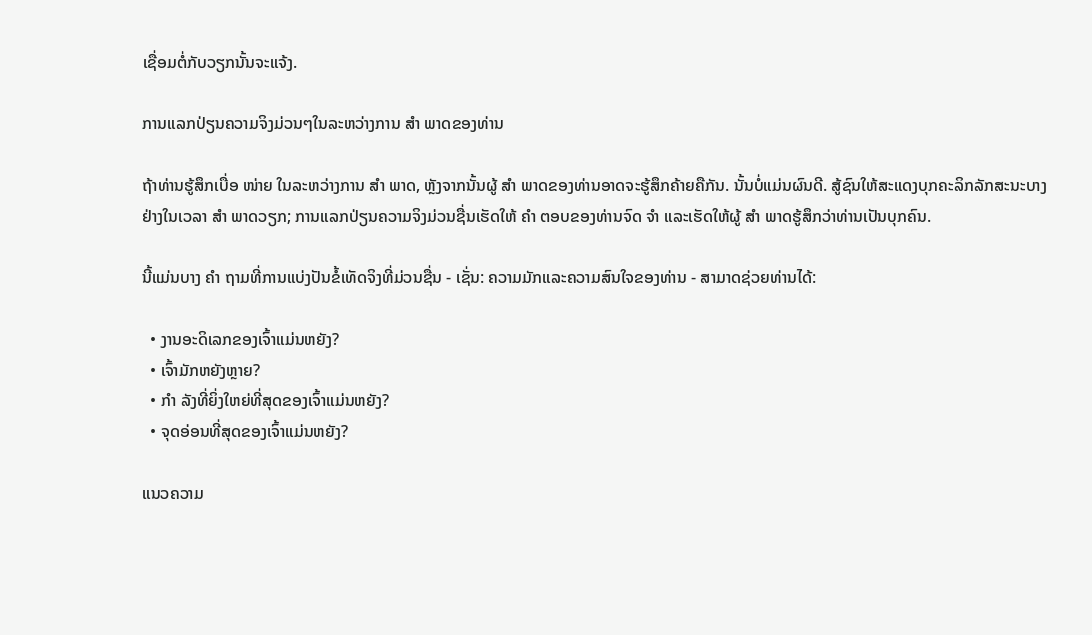ເຊື່ອມຕໍ່ກັບວຽກນັ້ນຈະແຈ້ງ.

ການແລກປ່ຽນຄວາມຈິງມ່ວນໆໃນລະຫວ່າງການ ສຳ ພາດຂອງທ່ານ

ຖ້າທ່ານຮູ້ສຶກເບື່ອ ໜ່າຍ ໃນລະຫວ່າງການ ສຳ ພາດ, ຫຼັງຈາກນັ້ນຜູ້ ສຳ ພາດຂອງທ່ານອາດຈະຮູ້ສຶກຄ້າຍຄືກັນ. ນັ້ນບໍ່ແມ່ນຜົນດີ. ສູ້ຊົນໃຫ້ສະແດງບຸກຄະລິກລັກສະນະບາງຢ່າງໃນເວລາ ສຳ ພາດວຽກ; ການແລກປ່ຽນຄວາມຈິງມ່ວນຊື່ນເຮັດໃຫ້ ຄຳ ຕອບຂອງທ່ານຈົດ ຈຳ ແລະເຮັດໃຫ້ຜູ້ ສຳ ພາດຮູ້ສຶກວ່າທ່ານເປັນບຸກຄົນ.

ນີ້ແມ່ນບາງ ຄຳ ຖາມທີ່ການແບ່ງປັນຂໍ້ເທັດຈິງທີ່ມ່ວນຊື່ນ - ເຊັ່ນ: ຄວາມມັກແລະຄວາມສົນໃຈຂອງທ່ານ - ສາມາດຊ່ວຍທ່ານໄດ້:

  • ງານອະດິເລກຂອງເຈົ້າແມ່ນຫຍັງ?
  • ເຈົ້າມັກຫຍັງຫຼາຍ?
  • ກຳ ລັງທີ່ຍິ່ງໃຫຍ່ທີ່ສຸດຂອງເຈົ້າແມ່ນຫຍັງ?
  • ຈຸດອ່ອນທີ່ສຸດຂອງເຈົ້າແມ່ນຫຍັງ?

ແນວຄວາມ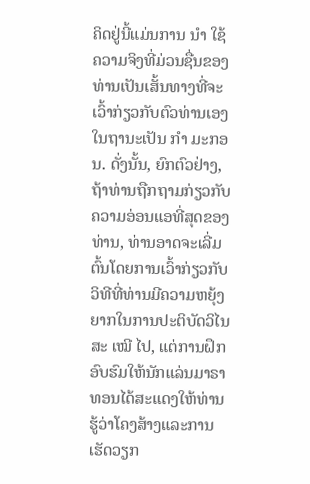ຄິດຢູ່ນີ້ແມ່ນການ ນຳ ໃຊ້ຄວາມຈິງທີ່ມ່ວນຊື່ນຂອງທ່ານເປັນເສັ້ນທາງທີ່ຈະເວົ້າກ່ຽວກັບຕົວທ່ານເອງໃນຖານະເປັນ ກຳ ມະກອນ. ດັ່ງນັ້ນ, ຍົກຕົວຢ່າງ, ຖ້າທ່ານຖືກຖາມກ່ຽວກັບຄວາມອ່ອນແອທີ່ສຸດຂອງທ່ານ, ທ່ານອາດຈະເລີ່ມຕົ້ນໂດຍການເວົ້າກ່ຽວກັບວິທີທີ່ທ່ານມີຄວາມຫຍຸ້ງຍາກໃນການປະຕິບັດວິໄນສະ ເໝີ ໄປ, ແຕ່ການຝຶກອົບຮົມໃຫ້ນັກແລ່ນມາຣາທອນໄດ້ສະແດງໃຫ້ທ່ານຮູ້ວ່າໂຄງສ້າງແລະການເຮັດວຽກ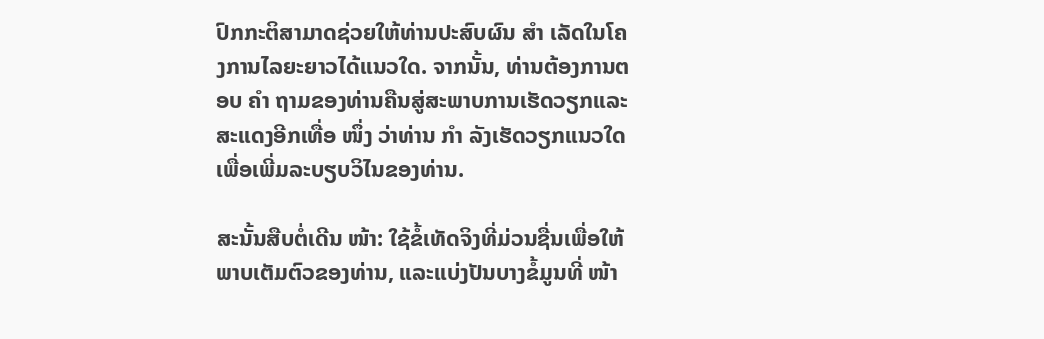ປົກກະຕິສາມາດຊ່ວຍໃຫ້ທ່ານປະສົບຜົນ ສຳ ເລັດໃນໂຄງການໄລຍະຍາວໄດ້ແນວໃດ. ຈາກນັ້ນ, ທ່ານຕ້ອງການຕອບ ຄຳ ຖາມຂອງທ່ານຄືນສູ່ສະພາບການເຮັດວຽກແລະສະແດງອີກເທື່ອ ໜຶ່ງ ວ່າທ່ານ ກຳ ລັງເຮັດວຽກແນວໃດເພື່ອເພີ່ມລະບຽບວິໄນຂອງທ່ານ.

ສະນັ້ນສືບຕໍ່ເດີນ ໜ້າ: ໃຊ້ຂໍ້ເທັດຈິງທີ່ມ່ວນຊື່ນເພື່ອໃຫ້ພາບເຕັມຕົວຂອງທ່ານ, ແລະແບ່ງປັນບາງຂໍ້ມູນທີ່ ໜ້າ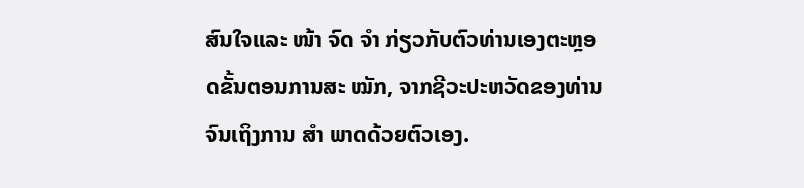ສົນໃຈແລະ ໜ້າ ຈົດ ຈຳ ກ່ຽວກັບຕົວທ່ານເອງຕະຫຼອດຂັ້ນຕອນການສະ ໝັກ, ຈາກຊີວະປະຫວັດຂອງທ່ານຈົນເຖິງການ ສຳ ພາດດ້ວຍຕົວເອງ.